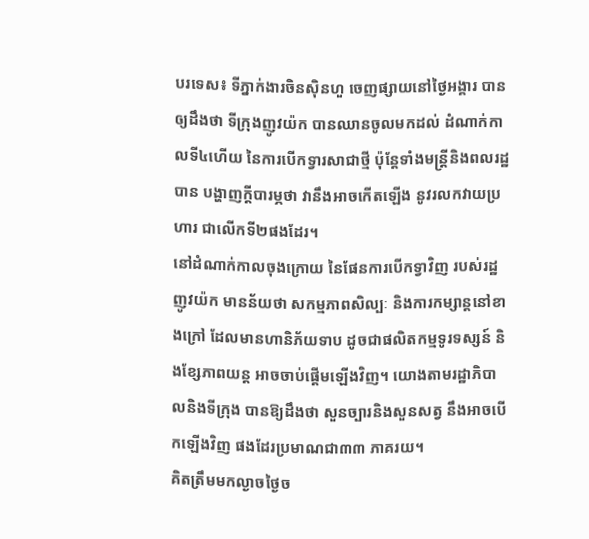បរទេស៖ ទីភ្នាក់ងារចិនស៊ិនហួ ចេញផ្សាយនៅថ្ងៃអង្គារ បានឲ្យដឹងថា ទីក្រុងញូវយ៉ក បានឈានចូលមកដល់ ដំណាក់កាលទី៤ហើយ នៃការបើកទ្វារសាជាថ្មី ប៉ុន្តែទាំងមន្ត្រីនិងពលរដ្ឋបាន បង្ហាញក្តីបារម្ភថា វានឹងអាចកើតឡើង នូវរលកវាយប្រហារ ជាលើកទី២ផងដែរ។
នៅដំណាក់កាលចុងក្រោយ នៃផែនការបើកទ្វាវិញ របស់រដ្ឋញូវយ៉ក មានន័យថា សកម្មភាពសិល្បៈ និងការកម្សាន្តនៅខាងក្រៅ ដែលមានហានិភ័យទាប ដូចជាផលិតកម្មទូរទស្សន៍ និងខ្សែភាពយន្ត អាចចាប់ផ្តើមឡើងវិញ។ យោងតាមរដ្ឋាភិបាលនិងទីក្រុង បានឱ្យដឹងថា សួនច្បារនិងសួនសត្វ នឹងអាចបើកឡើងវិញ ផងដែរប្រមាណជា៣៣ ភាគរយ។
គិតត្រឹមមកល្ងាចថ្ងៃច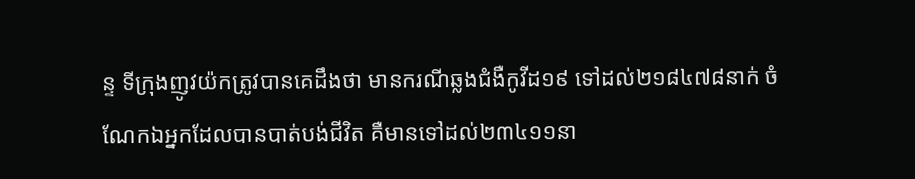ន្ទ ទីក្រុងញូវយ៉កត្រូវបានគេដឹងថា មានករណីឆ្លងជំងឺកូវីដ១៩ ទៅដល់២១៨៤៧៨នាក់ ចំណែកឯអ្នកដែលបានបាត់បង់ជីវិត គឺមានទៅដល់២៣៤១១នា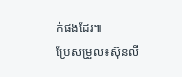ក់ផងដែរ៕
ប្រែសម្រួល៖ស៊ុនលី